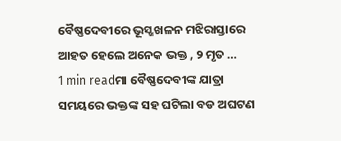ବୈଷ୍ଣଦେବୀରେ ଭୂସ୍ଖଖଳନ ମଝିରାସ୍ତାରେ ଆହତ ହେଲେ ଅନେକ ଭକ୍ତ , ୨ ମୃତ …
1 min readମା ବୈଷ୍ଣଦେବୀଙ୍କ ଯାତ୍ରା ସମୟରେ ଭକ୍ତଙ୍କ ସହ ଘଟିଲା ବଡ ଅଘଟଣ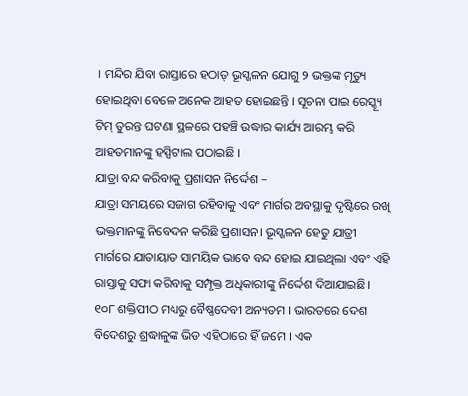। ମନ୍ଦିର ଯିବା ରାସ୍ତାରେ ହଠାତ୍ ଭୂସ୍ଖଳନ ଯୋଗୁ ୨ ଭକ୍ତଙ୍କ ମୃତ୍ୟୁ ହୋଇଥିବା ବେଳେ ଅନେକ ଆହତ ହୋଇଛନ୍ତି । ସୂଚନା ପାଇ ରେସ୍କ୍ୟୂ ଟିମ୍ ତୁରନ୍ତ ଘଟଣା ସ୍ଥଳରେ ପହଞ୍ଚି ଉଦ୍ଧାର କାର୍ଯ୍ୟ ଆରମ୍ଭ କରି ଆହତମାନଙ୍କୁ ହସ୍ପିଟାଲ ପଠାଇଛି ।
ଯାତ୍ରା ବନ୍ଦ କରିବାକୁ ପ୍ରଶାସନ ନିର୍ଦ୍ଦେଶ –
ଯାତ୍ରା ସମୟରେ ସଜାଗ ରହିବାକୁ ଏବଂ ମାର୍ଗର ଅବସ୍ଥାକୁ ଦୃଷ୍ଟିରେ ରଖି ଭକ୍ତମାନଙ୍କୁ ନିବେଦନ କରିଛି ପ୍ରଶାସନ। ଭୂସ୍ଖଳନ ହେତୁ ଯାତ୍ରୀ ମାର୍ଗରେ ଯାତାୟାତ ସାମୟିକ ଭାବେ ବନ୍ଦ ହୋଇ ଯାଇଥିଲା ଏବଂ ଏହି ରାସ୍ତାକୁ ସଫା କରିବାକୁ ସମ୍ପୃକ୍ତ ଅଧିକାରୀଙ୍କୁ ନିର୍ଦ୍ଦେଶ ଦିଆଯାଇଛି।
୧୦୮ ଶକ୍ତିପୀଠ ମଧ୍ୟରୁ ବୈଷ୍ଣଦେବୀ ଅନ୍ୟତମ । ଭାରତରେ ଦେଶ ବିଦେଶରୁ ଶ୍ରଦ୍ଧାଳୁଙ୍କ ଭିଡ ଏହିଠାରେ ହିଁ ଜମେ । ଏକ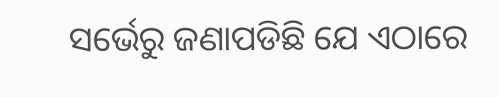ସର୍ଭେରୁ ଜଣାପଡିଛି ଯେ ଏଠାରେ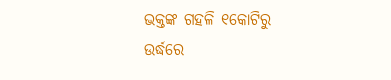ଭକ୍ତଙ୍କ ଗହଳି ୧କୋଟିରୁ ଉର୍ଦ୍ଧରେ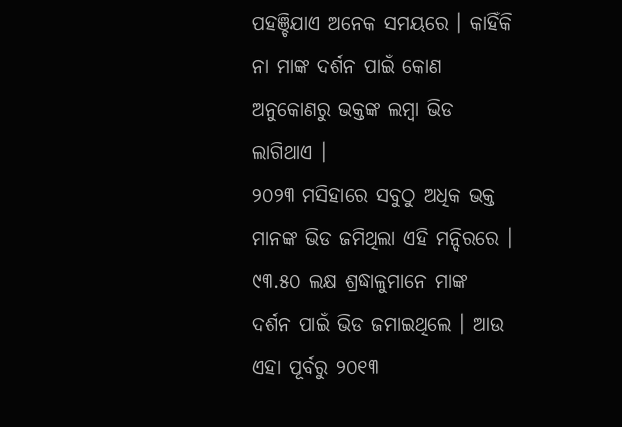ପହଞ୍ଚିଯାଏ ଅନେକ ସମୟରେ । କାହିଁକି ନା ମାଙ୍କ ଦର୍ଶନ ପାଇଁ କୋଣ ଅନୁକୋଣରୁ ଭକ୍ତଙ୍କ ଲମ୍ବା ଭିଡ ଲାଗିଥାଏ ।
୨୦୨୩ ମସିହାରେ ସବୁଠୁ ଅଧିକ ଭକ୍ତ ମାନଙ୍କ ଭିଡ ଜମିଥିଲା ଏହି ମନ୍ଦିରରେ । ୯୩.୫୦ ଲକ୍ଷ ଶ୍ରଦ୍ଧାଳୁମାନେ ମାଙ୍କ ଦର୍ଶନ ପାଇଁ ଭିଡ ଜମାଇଥିଲେ । ଆଉ ଏହା ପୂର୍ବରୁ ୨୦୧୩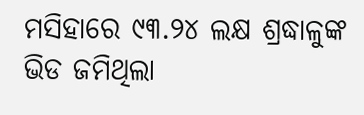ମସିହାରେ ୯୩.୨୪ ଲକ୍ଷ ଶ୍ରଦ୍ଧାଳୁଙ୍କ ଭିଡ ଜମିଥିଲା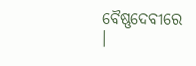ବୈଷ୍ଣଦେବୀରେ ।